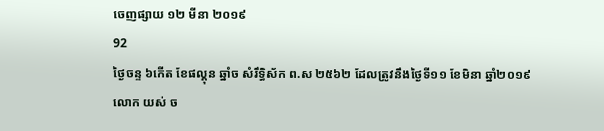ចេញផ្សាយ ១២ មីនា ២០១៩
92
ថ្ងៃចន្ទ ៦កើត ខែផល្គុន ឆ្នាំច សំរឹទ្ធិស័ក ព.ស ២៥៦២ ដែលត្រូវនឹងថ្ងៃទី១១ ខែមិនា ឆ្នាំ២០១៩
លោក យស់ ច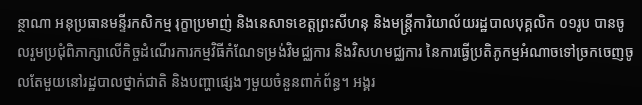ន្ថាណា អនុប្រធានមន្ទីរកសិកម្ម រុក្ខាប្រមាញ់ និងនេសាទខេត្តព្រះសីហនុ និងមន្រ្តីការិយាល័យរដ្ឋបាលបុគ្គលិក ០១រូប បានចូលរួមប្រជុំពិភាក្សាលើកិច្ចដំណើរការកម្មវិធីកំណែទម្រង់វិមជ្ឈការ និងវិសហមជ្ឈការ នៃការធ្វើប្រតិភូកម្មអំណាចទៅច្រកចេញចូលតែមួយនៅរដ្ឋបាលថ្នាក់ជាតិ និងបញ្ហាផ្សេងៗមួយចំនួនពាក់ព័ន្ធ។ អង្គរ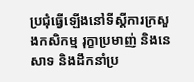ប្រជុំធ្វើឡើងនៅទីស្ដីការក្រសួងកសិកម្ម រុក្ខាប្រមាញ់ និងនេសាទ និងដឹកនាំប្រ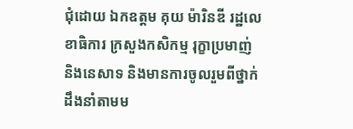ជុំដោយ ឯកឧត្ដម គុយ ម៉ារិនឌី រដ្ឋលេខាធិការ ក្រសួងកសិកម្ម រុក្ខាប្រមាញ់ និងនេសាទ និងមានការចូលរួមពីថ្នាក់ដឹងនាំតាមម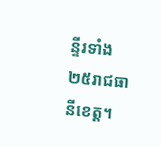ន្ទីរទាំង២៥រាជធានីខេត្ត។